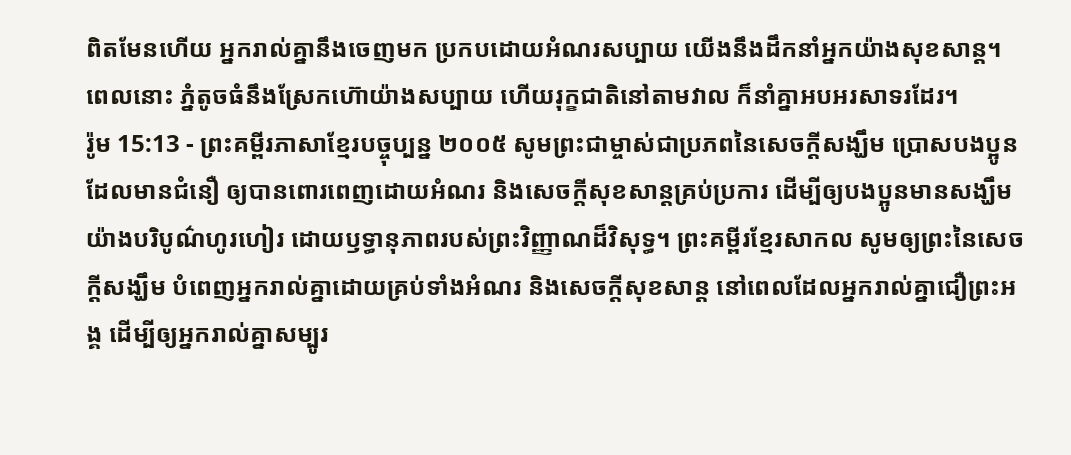ពិតមែនហើយ អ្នករាល់គ្នានឹងចេញមក ប្រកបដោយអំណរសប្បាយ យើងនឹងដឹកនាំអ្នកយ៉ាងសុខសាន្ត។ ពេលនោះ ភ្នំតូចធំនឹងស្រែកហ៊ោយ៉ាងសប្បាយ ហើយរុក្ខជាតិនៅតាមវាល ក៏នាំគ្នាអបអរសាទរដែរ។
រ៉ូម 15:13 - ព្រះគម្ពីរភាសាខ្មែរបច្ចុប្បន្ន ២០០៥ សូមព្រះជាម្ចាស់ជាប្រភពនៃសេចក្ដីសង្ឃឹម ប្រោសបងប្អូនដែលមានជំនឿ ឲ្យបានពោរពេញដោយអំណរ និងសេចក្ដីសុខសាន្តគ្រប់ប្រការ ដើម្បីឲ្យបងប្អូនមានសង្ឃឹមយ៉ាងបរិបូណ៌ហូរហៀរ ដោយឫទ្ធានុភាពរបស់ព្រះវិញ្ញាណដ៏វិសុទ្ធ។ ព្រះគម្ពីរខ្មែរសាកល សូមឲ្យព្រះនៃសេចក្ដីសង្ឃឹម បំពេញអ្នករាល់គ្នាដោយគ្រប់ទាំងអំណរ និងសេចក្ដីសុខសាន្ត នៅពេលដែលអ្នករាល់គ្នាជឿព្រះអង្គ ដើម្បីឲ្យអ្នករាល់គ្នាសម្បូរ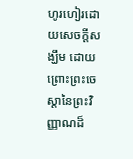ហូរហៀរដោយសេចក្ដីសង្ឃឹម ដោយព្រោះព្រះចេស្ដានៃព្រះវិញ្ញាណដ៏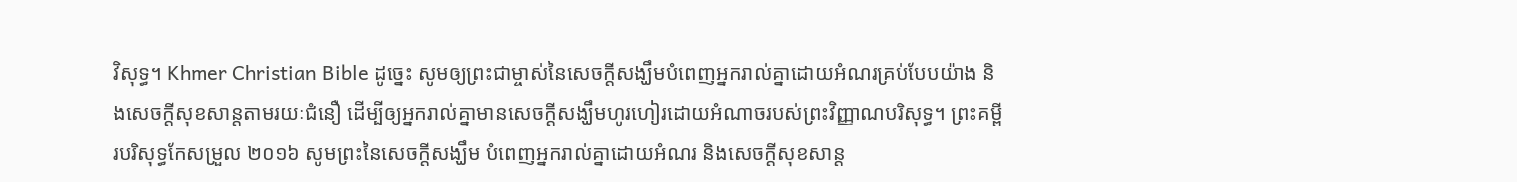វិសុទ្ធ។ Khmer Christian Bible ដូច្នេះ សូមឲ្យព្រះជាម្ចាស់នៃសេចក្ដីសង្ឃឹមបំពេញអ្នករាល់គ្នាដោយអំណរគ្រប់បែបយ៉ាង និងសេចក្ដីសុខសាន្តតាមរយៈជំនឿ ដើម្បីឲ្យអ្នករាល់គ្នាមានសេចក្ដីសង្ឃឹមហូរហៀរដោយអំណាចរបស់ព្រះវិញ្ញាណបរិសុទ្ធ។ ព្រះគម្ពីរបរិសុទ្ធកែសម្រួល ២០១៦ សូមព្រះនៃសេចក្តីសង្ឃឹម បំពេញអ្នករាល់គ្នាដោយអំណរ និងសេចក្តីសុខសាន្ត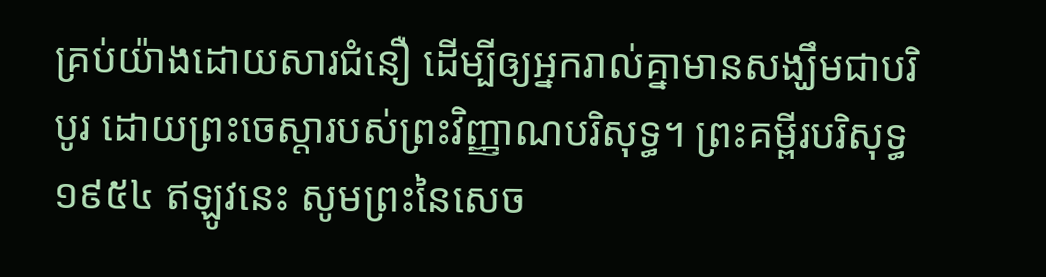គ្រប់យ៉ាងដោយសារជំនឿ ដើម្បីឲ្យអ្នករាល់គ្នាមានសង្ឃឹមជាបរិបូរ ដោយព្រះចេស្តារបស់ព្រះវិញ្ញាណបរិសុទ្ធ។ ព្រះគម្ពីរបរិសុទ្ធ ១៩៥៤ ឥឡូវនេះ សូមព្រះនៃសេច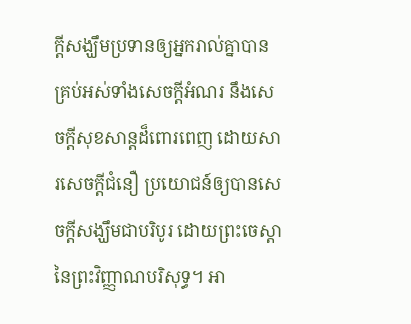ក្ដីសង្ឃឹមប្រទានឲ្យអ្នករាល់គ្នាបានគ្រប់អស់ទាំងសេចក្ដីអំណរ នឹងសេចក្ដីសុខសាន្តដ៏ពោរពេញ ដោយសារសេចក្ដីជំនឿ ប្រយោជន៍ឲ្យបានសេចក្ដីសង្ឃឹមជាបរិបូរ ដោយព្រះចេស្តានៃព្រះវិញ្ញាណបរិសុទ្ធ។ អា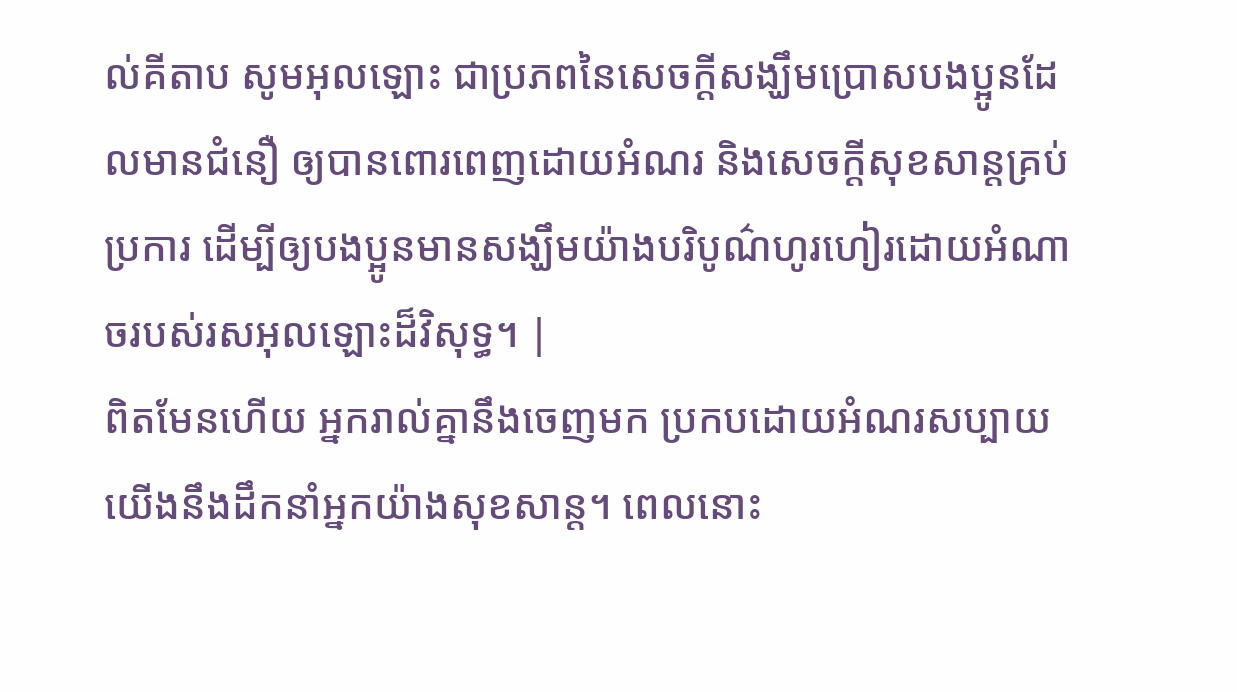ល់គីតាប សូមអុលឡោះ ជាប្រភពនៃសេចក្ដីសង្ឃឹមប្រោសបងប្អូនដែលមានជំនឿ ឲ្យបានពោរពេញដោយអំណរ និងសេចក្ដីសុខសាន្ដគ្រប់ប្រការ ដើម្បីឲ្យបងប្អូនមានសង្ឃឹមយ៉ាងបរិបូណ៌ហូរហៀរដោយអំណាចរបស់រសអុលឡោះដ៏វិសុទ្ធ។ |
ពិតមែនហើយ អ្នករាល់គ្នានឹងចេញមក ប្រកបដោយអំណរសប្បាយ យើងនឹងដឹកនាំអ្នកយ៉ាងសុខសាន្ត។ ពេលនោះ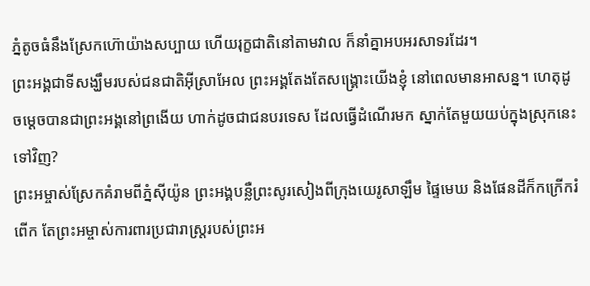ភ្នំតូចធំនឹងស្រែកហ៊ោយ៉ាងសប្បាយ ហើយរុក្ខជាតិនៅតាមវាល ក៏នាំគ្នាអបអរសាទរដែរ។
ព្រះអង្គជាទីសង្ឃឹមរបស់ជនជាតិអ៊ីស្រាអែល ព្រះអង្គតែងតែសង្គ្រោះយើងខ្ញុំ នៅពេលមានអាសន្ន។ ហេតុដូចម្ដេចបានជាព្រះអង្គនៅព្រងើយ ហាក់ដូចជាជនបរទេស ដែលធ្វើដំណើរមក ស្នាក់តែមួយយប់ក្នុងស្រុកនេះទៅវិញ?
ព្រះអម្ចាស់ស្រែកគំរាមពីភ្នំស៊ីយ៉ូន ព្រះអង្គបន្លឺព្រះសូរសៀងពីក្រុងយេរូសាឡឹម ផ្ទៃមេឃ និងផែនដីក៏កក្រើករំពើក តែព្រះអម្ចាស់ការពារប្រជារាស្ត្ររបស់ព្រះអ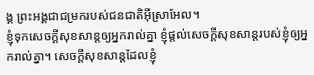ង្គ ព្រះអង្គជាជម្រករបស់ជនជាតិអ៊ីស្រាអែល។
ខ្ញុំទុកសេចក្ដីសុខសាន្តឲ្យអ្នករាល់គ្នា ខ្ញុំផ្ដល់សេចក្ដីសុខសាន្តរបស់ខ្ញុំឲ្យអ្នករាល់គ្នា។ សេចក្ដីសុខសាន្តដែលខ្ញុំ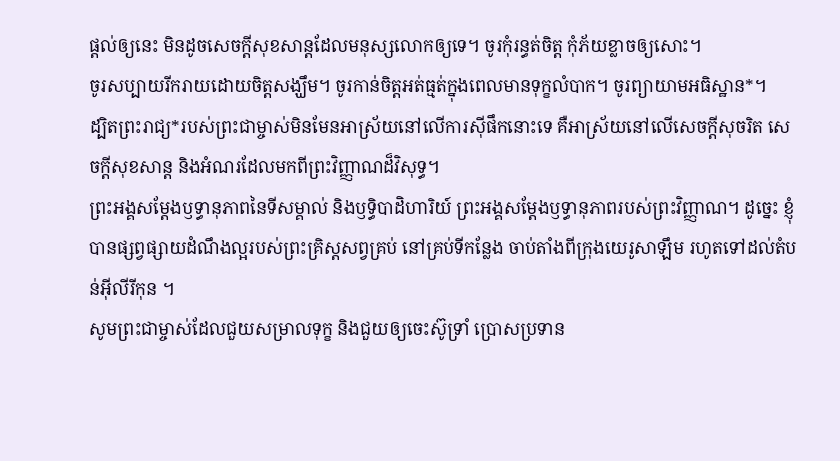ផ្ដល់ឲ្យនេះ មិនដូចសេចក្ដីសុខសាន្តដែលមនុស្សលោកឲ្យទេ។ ចូរកុំរន្ធត់ចិត្ត កុំភ័យខ្លាចឲ្យសោះ។
ចូរសប្បាយរីករាយដោយចិត្តសង្ឃឹម។ ចូរកាន់ចិត្តអត់ធ្មត់ក្នុងពេលមានទុក្ខលំបាក។ ចូរព្យាយាមអធិស្ឋាន*។
ដ្បិតព្រះរាជ្យ*របស់ព្រះជាម្ចាស់មិនមែនអាស្រ័យនៅលើការស៊ីផឹកនោះទេ គឺអាស្រ័យនៅលើសេចក្ដីសុចរិត សេចក្ដីសុខសាន្ត និងអំណរដែលមកពីព្រះវិញ្ញាណដ៏វិសុទ្ធ។
ព្រះអង្គសម្តែងឫទ្ធានុភាពនៃទីសម្គាល់ និងឫទ្ធិបាដិហារិយ៍ ព្រះអង្គសម្តែងឫទ្ធានុភាពរបស់ព្រះវិញ្ញាណ។ ដូច្នេះ ខ្ញុំបានផ្សព្វផ្សាយដំណឹងល្អរបស់ព្រះគ្រិស្តសព្វគ្រប់ នៅគ្រប់ទីកន្លែង ចាប់តាំងពីក្រុងយេរូសាឡឹម រហូតទៅដល់តំបន់អ៊ីលីរីកុន ។
សូមព្រះជាម្ចាស់ដែលជួយសម្រាលទុក្ខ និងជួយឲ្យចេះស៊ូទ្រាំ ប្រោសប្រទាន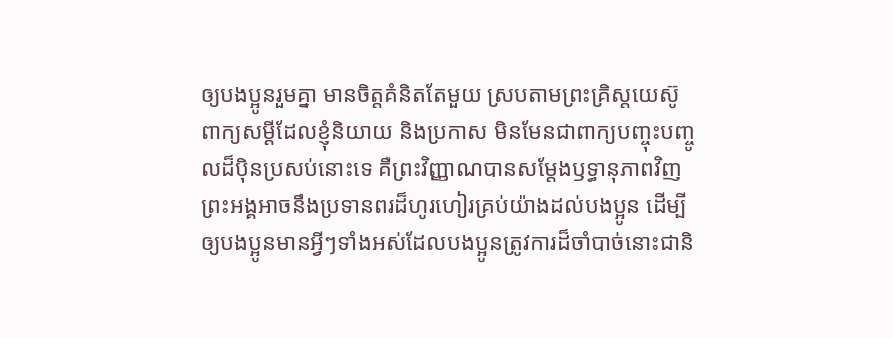ឲ្យបងប្អូនរួមគ្នា មានចិត្តគំនិតតែមួយ ស្របតាមព្រះគ្រិស្តយេស៊ូ
ពាក្យសម្ដីដែលខ្ញុំនិយាយ និងប្រកាស មិនមែនជាពាក្យបញ្ចុះបញ្ចូលដ៏ប៉ិនប្រសប់នោះទេ គឺព្រះវិញ្ញាណបានសម្តែងឫទ្ធានុភាពវិញ
ព្រះអង្គអាចនឹងប្រទានពរដ៏ហូរហៀរគ្រប់យ៉ាងដល់បងប្អូន ដើម្បីឲ្យបងប្អូនមានអ្វីៗទាំងអស់ដែលបងប្អូនត្រូវការដ៏ចាំបាច់នោះជានិ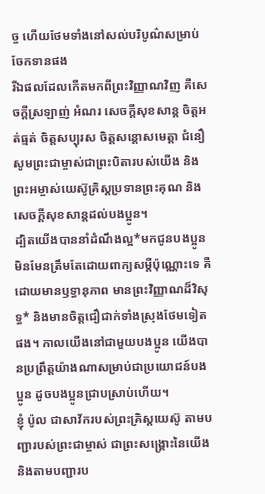ច្ច ហើយថែមទាំងនៅសល់បរិបូណ៌សម្រាប់ចែកទានផង
រីឯផលដែលកើតមកពីព្រះវិញ្ញាណវិញ គឺសេចក្ដីស្រឡាញ់ អំណរ សេចក្ដីសុខសាន្ត ចិត្តអត់ធ្មត់ ចិត្តសប្បុរស ចិត្តសន្ដោសមេត្តា ជំនឿ
សូមព្រះជាម្ចាស់ជាព្រះបិតារបស់យើង និងព្រះអម្ចាស់យេស៊ូគ្រិស្តប្រទានព្រះគុណ និងសេចក្ដីសុខសាន្តដល់បងប្អូន។
ដ្បិតយើងបាននាំដំណឹងល្អ*មកជូនបងប្អូន មិនមែនត្រឹមតែដោយពាក្យសម្ដីប៉ុណ្ណោះទេ គឺដោយមានឫទ្ធានុភាព មានព្រះវិញ្ញាណដ៏វិសុទ្ធ* និងមានចិត្តជឿជាក់ទាំងស្រុងថែមទៀតផង។ កាលយើងនៅជាមួយបងប្អូន យើងបានប្រព្រឹត្តយ៉ាងណាសម្រាប់ជាប្រយោជន៍បងប្អូន ដូចបងប្អូនជ្រាបស្រាប់ហើយ។
ខ្ញុំ ប៉ូល ជាសាវ័ករបស់ព្រះគ្រិស្តយេស៊ូ តាមបញ្ជារបស់ព្រះជាម្ចាស់ ជាព្រះសង្គ្រោះនៃយើង និងតាមបញ្ជារប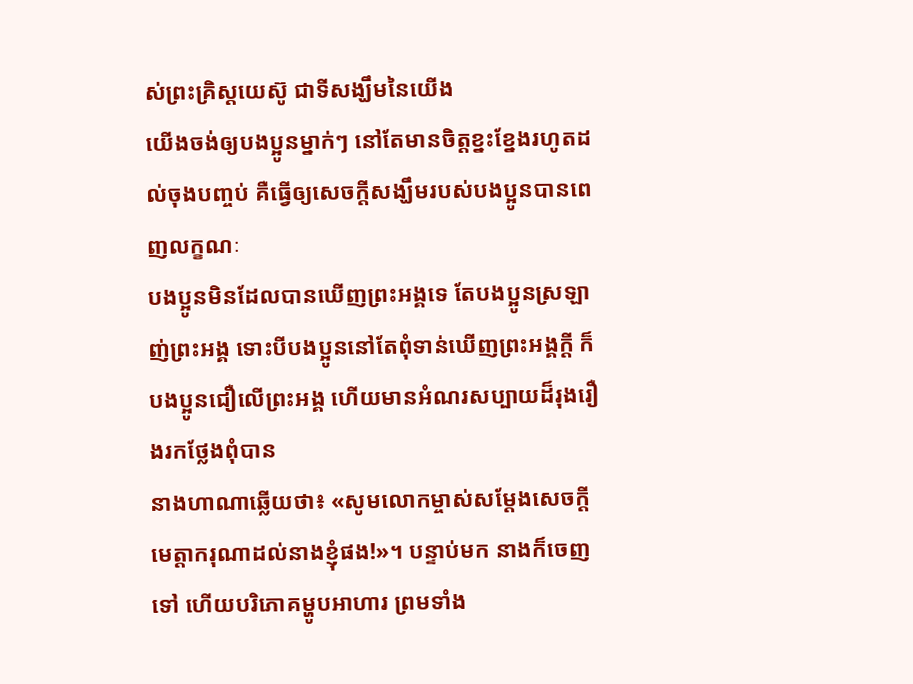ស់ព្រះគ្រិស្តយេស៊ូ ជាទីសង្ឃឹមនៃយើង
យើងចង់ឲ្យបងប្អូនម្នាក់ៗ នៅតែមានចិត្តខ្នះខ្នែងរហូតដល់ចុងបញ្ចប់ គឺធ្វើឲ្យសេចក្ដីសង្ឃឹមរបស់បងប្អូនបានពេញលក្ខណៈ
បងប្អូនមិនដែលបានឃើញព្រះអង្គទេ តែបងប្អូនស្រឡាញ់ព្រះអង្គ ទោះបីបងប្អូននៅតែពុំទាន់ឃើញព្រះអង្គក្ដី ក៏បងប្អូនជឿលើព្រះអង្គ ហើយមានអំណរសប្បាយដ៏រុងរឿងរកថ្លែងពុំបាន
នាងហាណាឆ្លើយថា៖ «សូមលោកម្ចាស់សម្តែងសេចក្ដីមេត្តាករុណាដល់នាងខ្ញុំផង!»។ បន្ទាប់មក នាងក៏ចេញទៅ ហើយបរិភោគម្ហូបអាហារ ព្រមទាំង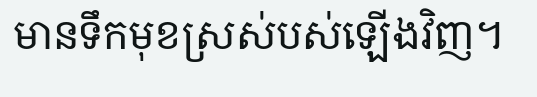មានទឹកមុខស្រស់បស់ឡើងវិញ។